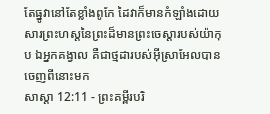តែធ្នូវានៅតែខ្លាំងពូកែ ដៃវាក៏មានកំឡាំងដោយសារព្រះហស្តនៃព្រះដ៏មានព្រះចេស្តារបស់យ៉ាកុប ឯអ្នកគង្វាល គឺជាថ្មដារបស់អ៊ីស្រាអែលបានចេញពីនោះមក
សាស្តា 12:11 - ព្រះគម្ពីរបរិ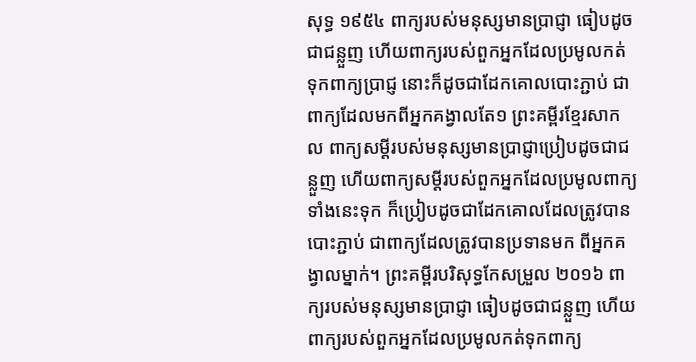សុទ្ធ ១៩៥៤ ពាក្យរបស់មនុស្សមានប្រាជ្ញា ធៀបដូចជាជន្លួញ ហើយពាក្យរបស់ពួកអ្នកដែលប្រមូលកត់ទុកពាក្យប្រាជ្ញ នោះក៏ដូចជាដែកគោលបោះភ្ជាប់ ជាពាក្យដែលមកពីអ្នកគង្វាលតែ១ ព្រះគម្ពីរខ្មែរសាកល ពាក្យសម្ដីរបស់មនុស្សមានប្រាជ្ញាប្រៀបដូចជាជន្លួញ ហើយពាក្យសម្ដីរបស់ពួកអ្នកដែលប្រមូលពាក្យទាំងនេះទុក ក៏ប្រៀបដូចជាដែកគោលដែលត្រូវបានបោះភ្ជាប់ ជាពាក្យដែលត្រូវបានប្រទានមក ពីអ្នកគង្វាលម្នាក់។ ព្រះគម្ពីរបរិសុទ្ធកែសម្រួល ២០១៦ ពាក្យរបស់មនុស្សមានប្រាជ្ញា ធៀបដូចជាជន្លួញ ហើយពាក្យរបស់ពួកអ្នកដែលប្រមូលកត់ទុកពាក្យ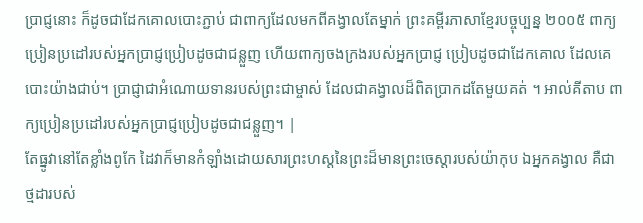ប្រាជ្ញនោះ ក៏ដូចជាដែកគោលបោះភ្ជាប់ ជាពាក្យដែលមកពីគង្វាលតែម្នាក់ ព្រះគម្ពីរភាសាខ្មែរបច្ចុប្បន្ន ២០០៥ ពាក្យប្រៀនប្រដៅរបស់អ្នកប្រាជ្ញប្រៀបដូចជាជន្លួញ ហើយពាក្យចងក្រងរបស់អ្នកប្រាជ្ញ ប្រៀបដូចជាដែកគោល ដែលគេបោះយ៉ាងជាប់។ ប្រាជ្ញាជាអំណោយទានរបស់ព្រះជាម្ចាស់ ដែលជាគង្វាលដ៏ពិតប្រាកដតែមួយគត់ ។ អាល់គីតាប ពាក្យប្រៀនប្រដៅរបស់អ្នកប្រាជ្ញប្រៀបដូចជាជន្លួញ។ |
តែធ្នូវានៅតែខ្លាំងពូកែ ដៃវាក៏មានកំឡាំងដោយសារព្រះហស្តនៃព្រះដ៏មានព្រះចេស្តារបស់យ៉ាកុប ឯអ្នកគង្វាល គឺជាថ្មដារបស់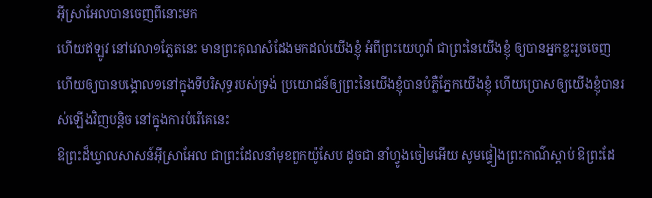អ៊ីស្រាអែលបានចេញពីនោះមក
ហើយឥឡូវ នៅវេលា១ភ្លែតនេះ មានព្រះគុណសំដែងមកដល់យើងខ្ញុំ អំពីព្រះយេហូវ៉ា ជាព្រះនៃយើងខ្ញុំ ឲ្យបានអ្នកខ្លះរួចចេញ ហើយឲ្យបានបង្គោល១នៅក្នុងទីបរិសុទ្ធរបស់ទ្រង់ ប្រយោជន៍ឲ្យព្រះនៃយើងខ្ញុំបានបំភ្លឺភ្នែកយើងខ្ញុំ ហើយប្រោសឲ្យយើងខ្ញុំបានរស់ឡើងវិញបន្តិច នៅក្នុងការបំរើគេនេះ
ឱព្រះដ៏ឃ្វាលសាសន៍អ៊ីស្រាអែល ជាព្រះដែលនាំមុខពួកយ៉ូសែប ដូចជា នាំហ្វូងចៀមអើយ សូមផ្ទៀងព្រះកាណ៌ស្តាប់ ឱព្រះដែ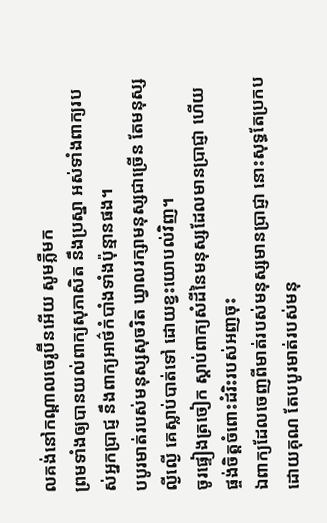លគង់នៅកណ្តាលចេរូប៊ីនអើយ សូមភ្លឺមក
ព្រមទាំងឲ្យបានយល់ពាក្យសុភាសិត នឹងប្រស្នា អស់ទាំងពាក្យរបស់អ្នកប្រាជ្ញ នឹងពាក្យអាថ៌កំបាំងទាំងប៉ុន្មានផង។
បបូរមាត់របស់មនុស្សសុចរិត ឃ្វាលរក្សាមនុស្សជាច្រើន តែមនុស្សល្ងីល្ងើ គេស្លាប់បាត់ទៅ ដោយខ្វះយោបល់វិញ។
ចូរផ្ទៀងត្រចៀក ស្តាប់ពាក្យសំដីនៃមនុស្សដែលមានប្រាជ្ញា ហើយផ្ចង់ចិត្តចំពោះដំរិះរបស់អញចុះ
ឯពាក្យដែលចេញពីមាត់របស់មនុស្សមានប្រាជ្ញា នោះសុទ្ធតែប្រកបដោយគុណ តែបបូរមាត់របស់មនុ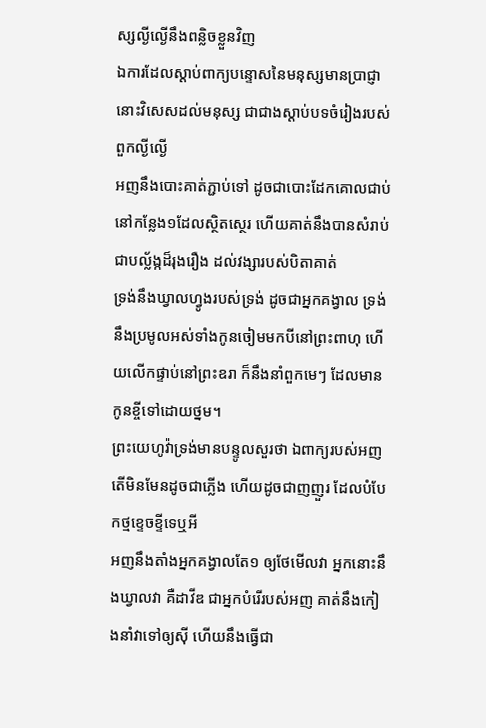ស្សល្ងីល្ងើនឹងពន្លិចខ្លួនវិញ
ឯការដែលស្តាប់ពាក្យបន្ទោសនៃមនុស្សមានប្រាជ្ញានោះវិសេសដល់មនុស្ស ជាជាងស្តាប់បទចំរៀងរបស់ពួកល្ងីល្ងើ
អញនឹងបោះគាត់ភ្ជាប់ទៅ ដូចជាបោះដែកគោលជាប់នៅកន្លែង១ដែលស្ថិតស្ថេរ ហើយគាត់នឹងបានសំរាប់ជាបល្ល័ង្កដ៏រុងរឿង ដល់វង្សារបស់បិតាគាត់
ទ្រង់នឹងឃ្វាលហ្វូងរបស់ទ្រង់ ដូចជាអ្នកគង្វាល ទ្រង់នឹងប្រមូលអស់ទាំងកូនចៀមមកបីនៅព្រះពាហុ ហើយលើកផ្ទាប់នៅព្រះឧរា ក៏នឹងនាំពួកមេៗ ដែលមានកូនខ្ចីទៅដោយថ្នម។
ព្រះយេហូវ៉ាទ្រង់មានបន្ទូលសួរថា ឯពាក្យរបស់អញ តើមិនមែនដូចជាភ្លើង ហើយដូចជាញញួរ ដែលបំបែកថ្មខ្ទេចខ្ទីទេឬអី
អញនឹងតាំងអ្នកគង្វាលតែ១ ឲ្យថែមើលវា អ្នកនោះនឹងឃ្វាលវា គឺដាវីឌ ជាអ្នកបំរើរបស់អញ គាត់នឹងកៀងនាំវាទៅឲ្យស៊ី ហើយនឹងធ្វើជា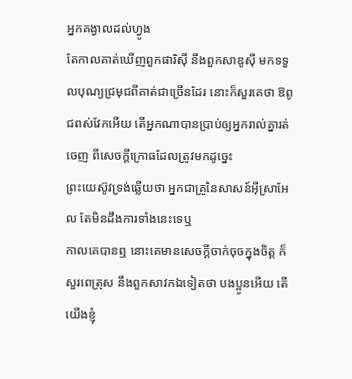អ្នកគង្វាលដល់ហ្វូង
តែកាលគាត់ឃើញពួកផារិស៊ី នឹងពួកសាឌូស៊ី មកទទួលបុណ្យជ្រមុជពីគាត់ជាច្រើនដែរ នោះក៏សួរគេថា ឱពូជពស់វែកអើយ តើអ្នកណាបានប្រាប់ឲ្យអ្នករាល់គ្នារត់ចេញ ពីសេចក្ដីក្រោធដែលត្រូវមកដូច្នេះ
ព្រះយេស៊ូវទ្រង់ឆ្លើយថា អ្នកជាគ្រូនៃសាសន៍អ៊ីស្រាអែល តែមិនដឹងការទាំងនេះទេឬ
កាលគេបានឮ នោះគេមានសេចក្ដីចាក់ចុចក្នុងចិត្ត ក៏សួរពេត្រុស នឹងពួកសាវកឯទៀតថា បងប្អូនអើយ តើយើងខ្ញុំ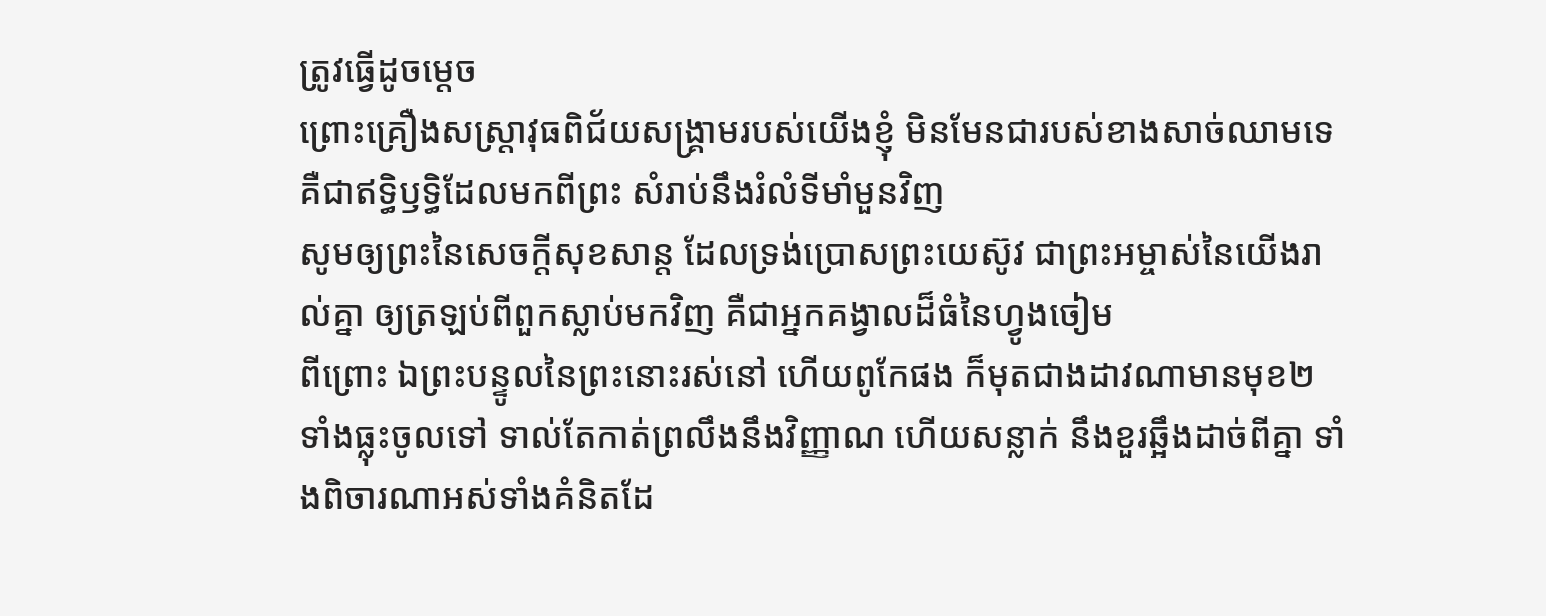ត្រូវធ្វើដូចម្តេច
ព្រោះគ្រឿងសស្ត្រាវុធពិជ័យសង្គ្រាមរបស់យើងខ្ញុំ មិនមែនជារបស់ខាងសាច់ឈាមទេ គឺជាឥទ្ធិឫទ្ធិដែលមកពីព្រះ សំរាប់នឹងរំលំទីមាំមួនវិញ
សូមឲ្យព្រះនៃសេចក្ដីសុខសាន្ត ដែលទ្រង់ប្រោសព្រះយេស៊ូវ ជាព្រះអម្ចាស់នៃយើងរាល់គ្នា ឲ្យត្រឡប់ពីពួកស្លាប់មកវិញ គឺជាអ្នកគង្វាលដ៏ធំនៃហ្វូងចៀម
ពីព្រោះ ឯព្រះបន្ទូលនៃព្រះនោះរស់នៅ ហើយពូកែផង ក៏មុតជាងដាវណាមានមុខ២ ទាំងធ្លុះចូលទៅ ទាល់តែកាត់ព្រលឹងនឹងវិញ្ញាណ ហើយសន្លាក់ នឹងខួរឆ្អឹងដាច់ពីគ្នា ទាំងពិចារណាអស់ទាំងគំនិតដែ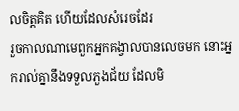លចិត្តគិត ហើយដែលសំរេចដែរ
រួចកាលណាមេពួកអ្នកគង្វាលបានលេចមក នោះអ្នករាល់គ្នានឹងទទួលភួងជ័យ ដែលមិ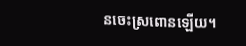នចេះស្រពោនឡើយ។